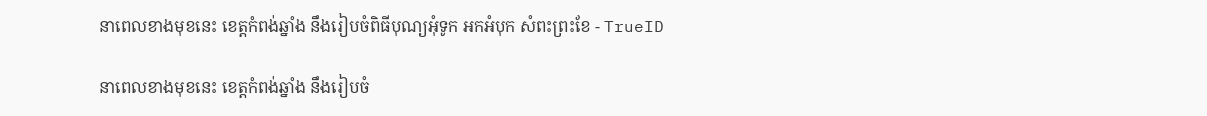នាពេលខាងមុខនេះ ខេត្តកំពង់ឆ្នាំង នឹងរៀបចំពិធីបុណ្យអុំទូក អកអំបុក សំពះព្រះខែ - TrueID

នាពេលខាងមុខនេះ ខេត្តកំពង់ឆ្នាំង នឹងរៀបចំ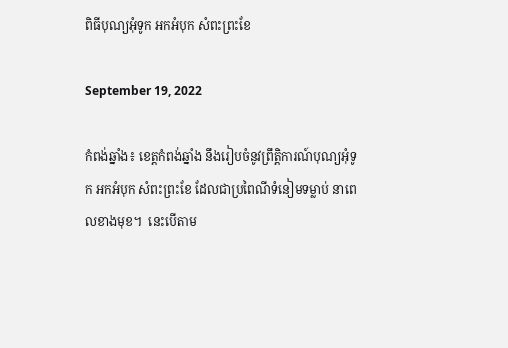ពិធីបុណ្យអុំទូក អកអំបុក សំពះព្រះខែ

September 19, 2022

កំពង់ឆ្នាំង៖ ខេត្តកំពង់ឆ្នាំង នឹងរៀបចំនូវព្រឹត្តិការណ៍បុណ្យអុំទូក អកអំបុក សំពះព្រះខែ ដែលជាប្រពៃណីទំនៀមទម្លាប់ នាពេលខាងមុខ។  នេះបើតាម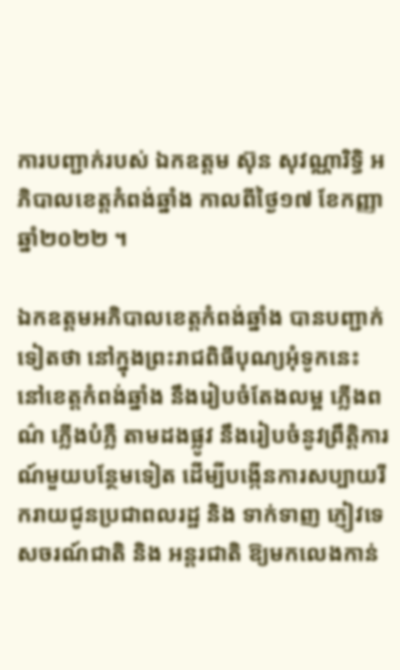ការបញ្ជាក់របស់ ឯកឧត្តម ស៊ុន សុវណ្ណារិទ្ធិ អភិបាលខេត្តកំពង់ឆ្នាំង កាលពីថ្ងៃ១៧ ខែកញ្ញា ឆ្នាំ២០២២ ។

ឯកឧត្តមអភិបាលខេត្តកំពង់ឆ្នាំង បានបញ្ជាក់ទៀតថា នៅក្នុងព្រះរាជពិធីបុណ្យអុំទូកនេះ នៅខេត្តកំពង់ឆ្នាំង នឹងរៀបចំតែងលម្អ ភ្លើងពណ៌ ភ្លើងបំភ្លឺ តាមដងផ្លូវ នឹងរៀបចំនូវព្រឹត្តិការណ៍មួយបន្ថែមទៀត ដើម្បីបង្កើនការសប្បាយរីករាយជូនប្រជាពលរដ្ឋ និង ទាក់ទាញ ភ្ញៀវទេសចរណ៍ជាតិ និង អន្តរជាតិ ឱ្យមកលេងកាន់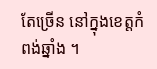តែច្រើន នៅក្នុងខេត្តកំពង់ឆ្នាំង ។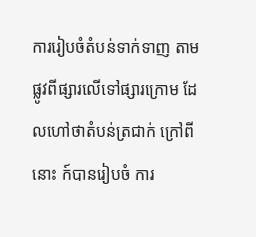ការរៀបចំតំបន់ទាក់ទាញ តាមផ្លូវពីផ្សារលើទៅផ្សារក្រោម ដែលហៅថាតំបន់ត្រជាក់ ក្រៅពីនោះ ក៍បានរៀបចំ ការ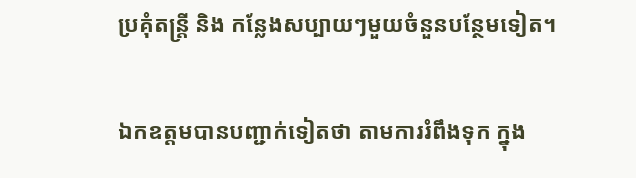ប្រគុំតន្រ្តី និង កន្លែងសប្បាយៗមួយចំនួនបន្ថែមទៀត។

ឯកឧត្តមបានបញ្ជាក់ទៀតថា តាមការរំពឹងទុក ក្នុង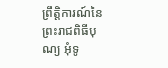ព្រឹត្តិការណ៍នៃព្រះរាជពិធីបុណ្យ អុំទូ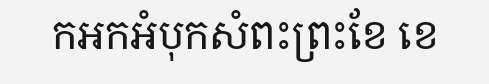កអកអំបុកសំពះព្រះខែ ខេ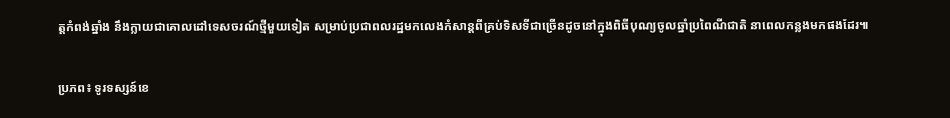ត្តកំពង់ឆ្នាំង នឹងក្លាយជាគោលដៅទេសចរណ៍ថ្មីមួយទៀត សម្រាប់ប្រជាពលរដ្ឋមកលេងកំសាន្តពីគ្រប់ទិសទីជាច្រើនដូចនៅក្នុងពិធីបុណ្យចូលឆ្នាំប្រពៃណីជាតិ នាពេលកន្លងមកផងដែរ៕

ប្រភព៖ ទូរទស្សន៍ខេ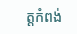ត្តកំពង់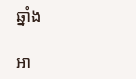ឆ្នាំង

អា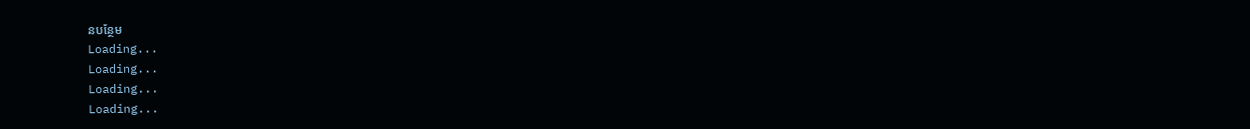នបន្ថែម
Loading...
Loading...
Loading...
Loading...